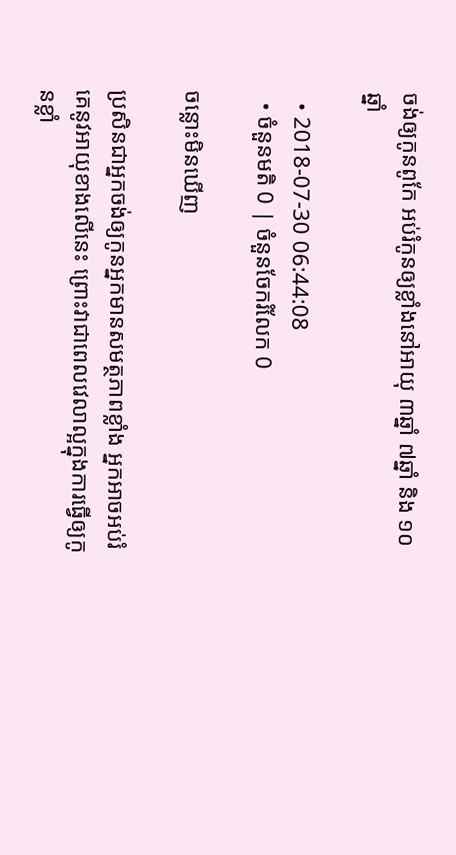ចង់ឲ្យកូនពូកែ អប់រំកូនឲ្យខ្លាំងនៅអាយុ ៣ឆ្នាំ ៧ឆ្នាំ និង ១០ឆ្នាំ

  • 2018-07-30 06:44:08
  • ចំនួនមតិ 0 | ចំនួនចែករំលែក 0

ចន្លោះមិនឃើញ

ប្រសិនជាអ្នកចង់ឲ្យកូនអ្នកមានសមត្ថភាពខ្លាំង អ្នកអាចអប់រំគេនូវអាយុខាងលើនេះ ព្រោះវាជាពេលវេលាល្អក្នុងការធ្វើឲ្យកូនខ្លាំ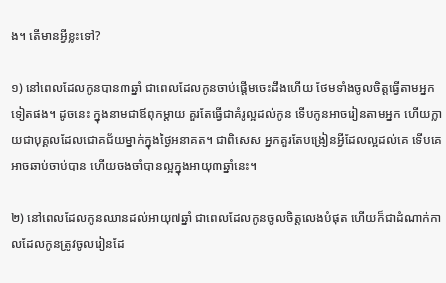ង។ តើមានអ្វីខ្លះទៅ?

១) នៅពេលដែលកូនបាន៣ឆ្នាំ ជាពេលដែលកូនចាប់ផ្តើមចេះដឹងហើយ ថែមទាំងចូលចិត្តធ្វើតាមអ្នកទៀតផង។ ដូចនេះ ក្នុងនាមជាឪពុកម្តាយ គួរតែធ្វើជាគំរូល្អដល់កូន ទើបកូនអាចរៀនតាមអ្នក ហើយក្លាយជាបុគ្គលដែលជោគជ័យម្នាក់ក្នុងថ្ងៃអនាគត។ ជាពិសេស អ្នកគួរតែបង្រៀនអ្វីដែលល្អដល់គេ ទើបគេអាចឆាប់ចាប់បាន ហើយចងចាំបានល្អក្នុងអាយុ៣ឆ្នាំនេះ។

២) នៅពេលដែលកូនឈានដល់អាយុ៧ឆ្នាំ ជាពេលដែលកូនចូលចិត្តលេងបំផុត ហើយក៏ជាដំណាក់កាលដែលកូនត្រូវចូលរៀនដែ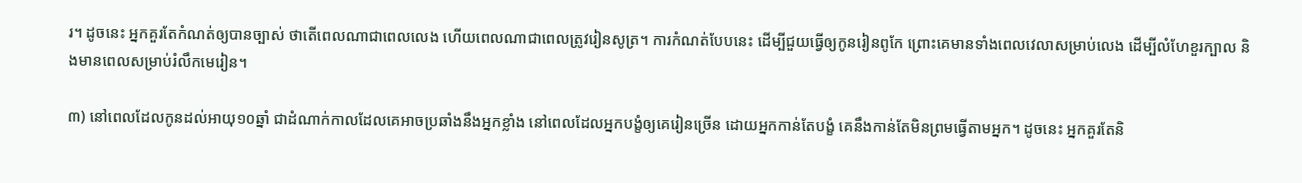រ។ ដូចនេះ អ្នកគួរតែកំណត់ឲ្យបានច្បាស់ ថាតើពេលណាជាពេលលេង ហើយពេលណាជាពេលត្រូវរៀនសូត្រ។ ការកំណត់បែបនេះ ដើម្បីជួយធ្វើឲ្យកូនរៀនពូកែ ព្រោះគេមានទាំងពេលវេលាសម្រាប់លេង ដើម្បីលំហែខួរក្បាល និងមានពេលសម្រាប់រំលឹកមេរៀន។

៣) នៅពេលដែលកូនដល់អាយុ១០ឆ្នាំ ជាដំណាក់កាលដែលគេអាចប្រឆាំងនឹងអ្នកខ្លាំង នៅពេលដែលអ្នកបង្ខំឲ្យគេរៀនច្រើន ដោយអ្នកកាន់តែបង្ខំ គេនឹងកាន់តែមិនព្រមធ្វើតាមអ្នក។ ដូចនេះ អ្នកគួរតែនិ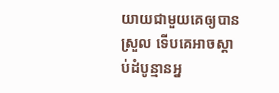យាយជាមួយគេឲ្យបានស្រួល ទើបគេអាចស្តាប់ដំបូន្មានអ្ន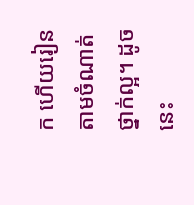ក ហើយរៀនតាមចំណាត់ថ្នាក់ល្អ។ ដូចនេះ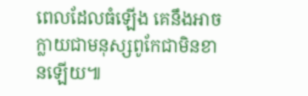ពេលដែលធំឡើង គេនឹងអាចក្លាយជាមនុស្សពូកែជាមិនខានឡើយ៕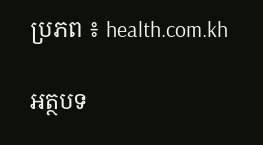ប្រភព ៖ health.com.kh

អត្ថបទ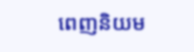ពេញនិយម